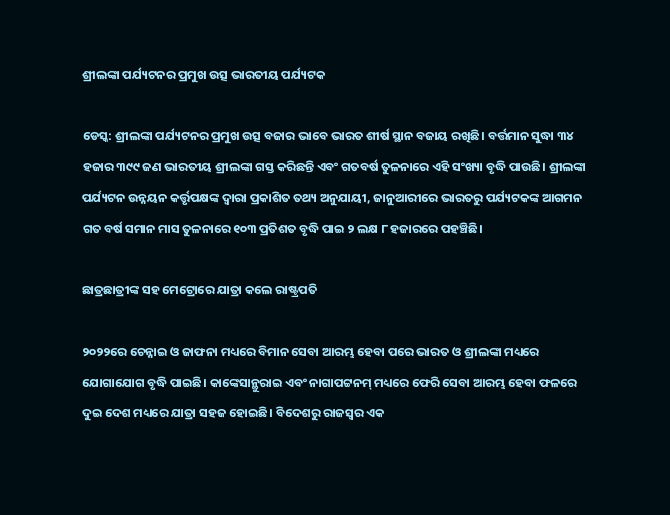ଶ୍ରୀଲଙ୍କା ପର୍ଯ୍ୟଟନର ପ୍ରମୁଖ ଉତ୍ସ ଭାରତୀୟ ପର୍ଯ୍ୟଟକ

ଡେସ୍କ: ଶ୍ରୀଲଙ୍କା ପର୍ଯ୍ୟଟନର ପ୍ରମୁଖ ଉତ୍ସ ବଜାର ଭାବେ ଭାରତ ଶୀର୍ଷ ସ୍ଥାନ ବଜାୟ ରଖିଛି। ବର୍ତ୍ତମାନ ସୁଦ୍ଧା ୩୪ ହଜାର ୩୯୯ ଜଣ ଭାରତୀୟ ଶ୍ରୀଲଙ୍କା ଗସ୍ତ କରିଛନ୍ତି ଏବଂ ଗତବର୍ଷ ତୁଳନାରେ ଏହି ସଂଖ୍ୟା ବୃଦ୍ଧି ପାଉଛି। ଶ୍ରୀଲଙ୍କା ପର୍ଯ୍ୟଟନ ଉନ୍ନୟନ କର୍ତ୍ତୃପକ୍ଷଙ୍କ ଦ୍ୱାରା ପ୍ରକାଶିତ ତଥ୍ୟ ଅନୁଯାୟୀ, ଜାନୁଆରୀରେ ଭାରତରୁ ପର୍ଯ୍ୟଟକଙ୍କ ଆଗମନ ଗତ ବର୍ଷ ସମାନ ମାସ ତୁଳନାରେ ୧୦୩ ପ୍ରତିଶତ ବୃଦ୍ଧି ପାଇ ୨ ଲକ୍ଷ ୮ ହଜାରରେ ପହଞ୍ଚିଛି।

ଛାତ୍ରଛାତ୍ରୀଙ୍କ ସହ ମେଟ୍ରୋରେ ଯାତ୍ରା କଲେ ରାଷ୍ଟ୍ରପତି

୨୦୨୨ରେ ଚେନ୍ନାଇ ଓ ଜାଫନା ମଧ୍ୟରେ ବିମାନ ସେବା ଆରମ୍ଭ ହେବା ପରେ ଭାରତ ଓ ଶ୍ରୀଲଙ୍କା ମଧ୍ୟରେ ଯୋଗାଯୋଗ ବୃଦ୍ଧି ପାଇଛି। କାଙ୍କେସାନ୍ଥୁରାଇ ଏବଂ ନାଗାପଟ୍ଟନମ୍ ମଧ୍ୟରେ ଫେରି ସେବା ଆରମ୍ଭ ହେବା ଫଳରେ ଦୁଇ ଦେଶ ମଧ୍ୟରେ ଯାତ୍ରା ସହଜ ହୋଇଛି। ବିଦେଶରୁ ରାଜସ୍ୱର ଏକ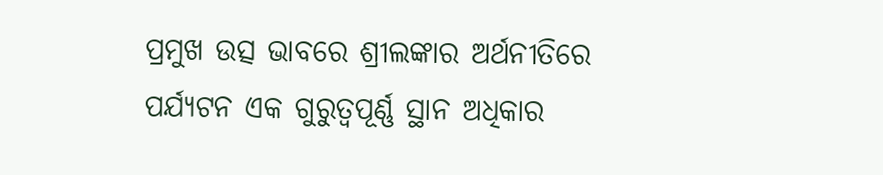ପ୍ରମୁଖ ଉତ୍ସ ଭାବରେ ଶ୍ରୀଲଙ୍କାର ଅର୍ଥନୀତିରେ ପର୍ଯ୍ୟଟନ ଏକ ଗୁରୁତ୍ୱପୂର୍ଣ୍ଣ ସ୍ଥାନ ଅଧିକାର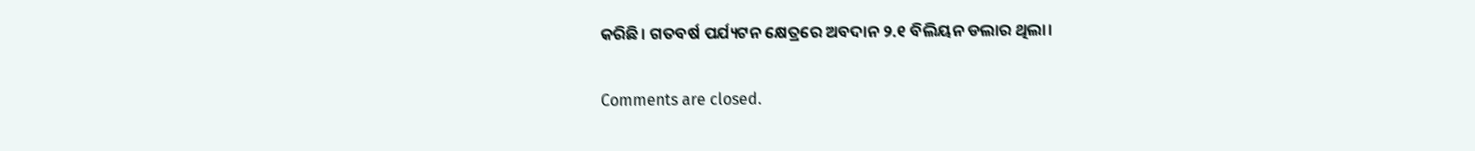କରିଛି। ଗତବର୍ଷ ପର୍ଯ୍ୟଟନ କ୍ଷେତ୍ରରେ ଅବଦାନ ୨.୧ ବିଲିୟନ ଡଲାର ଥିଲା।

Comments are closed.